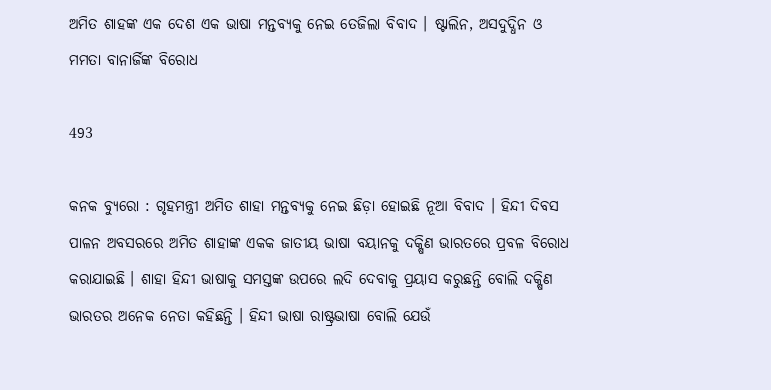ଅମିତ ଶାହଙ୍କ ଏକ ଦେଶ ଏକ ଭାଷା ମନ୍ତବ୍ୟକୁ ନେଇ ତେଜିଲା ବିବାଦ । ଷ୍ଟାଲିନ, ଅସଦୁଦ୍ଧିନ ଓ ମମତା ବାନାର୍ଜିଙ୍କ ବିରୋଧ

493

କନକ ବ୍ୟୁରୋ : ଗୃହମନ୍ତ୍ରୀ ଅମିତ ଶାହା ମନ୍ତବ୍ୟକୁ ନେଇ ଛିଡ଼ା ହୋଇଛି ନୂଆ ବିବାଦ । ହିନ୍ଦୀ ଦିବସ ପାଳନ ଅବସରରେ ଅମିତ ଶାହାଙ୍କ ଏକକ ଜାତୀୟ ଭାଷା ବୟାନକୁ ଦକ୍ଷିଣ ଭାରତରେ ପ୍ରବଳ ବିରୋଧ କରାଯାଇଛି । ଶାହା ହିନ୍ଦୀ ଭାଷାକୁ ସମସ୍ତଙ୍କ ଉପରେ ଲଦି ଦେବାକୁ ପ୍ରୟାସ କରୁଛନ୍ତି ବୋଲି ଦକ୍ଷିଣ ଭାରତର ଅନେକ ନେତା କହିଛନ୍ତି । ହିନ୍ଦୀ ଭାଷା ରାଷ୍ଟ୍ରଭାଷା ବୋଲି ଯେଉଁ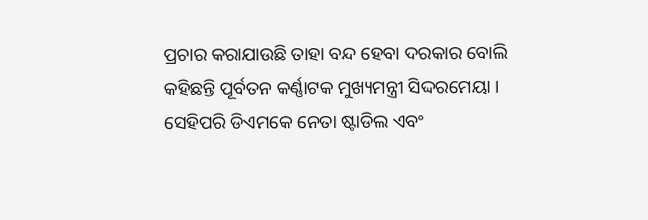ପ୍ରଚାର କରାଯାଉଛି ତାହା ବନ୍ଦ ହେବା ଦରକାର ବୋଲି କହିଛନ୍ତି ପୂର୍ବତନ କର୍ଣ୍ଣାଟକ ମୁଖ୍ୟମନ୍ତ୍ରୀ ସିଦ୍ଦରମେୟା । ସେହିପରି ଡିଏମକେ ନେତା ଷ୍ଟାଡିଲ ଏବଂ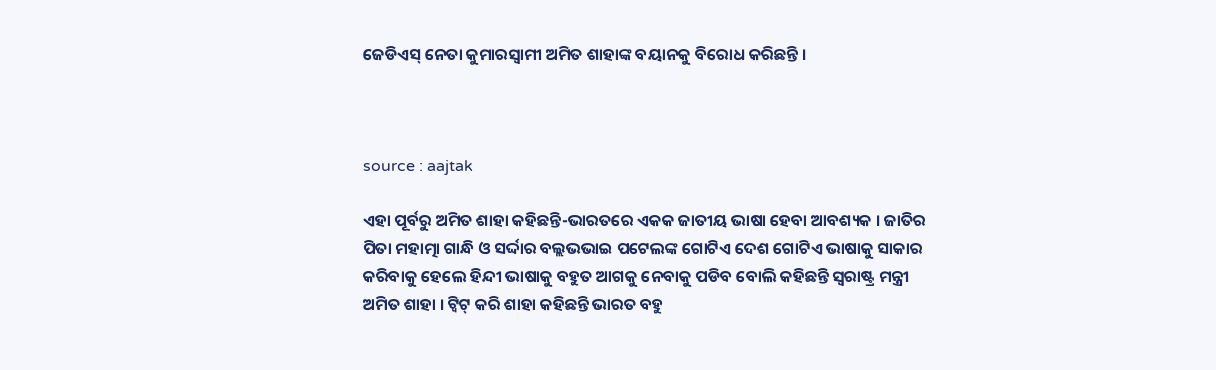ଜେଡିଏସ୍ ନେତା କୁମାରସ୍ୱାମୀ ଅମିତ ଶାହାଙ୍କ ବୟାନକୁ ବିରୋଧ କରିଛନ୍ତି ।



source : aajtak

ଏହା ପୂର୍ବରୁ ଅମିତ ଶାହା କହିଛନ୍ତି-ଭାରତରେ ଏକକ ଜାତୀୟ ଭାଷା ହେବା ଆବଶ୍ୟକ । ଜାତିର ପିତା ମହାତ୍ମା ଗାନ୍ଧି ଓ ସର୍ଦ୍ଦାର ବଲ୍ଲଭଭାଇ ପଟେଲଙ୍କ ଗୋଟିଏ ଦେଶ ଗୋଟିଏ ଭାଷାକୁ ସାକାର କରିବାକୁ ହେଲେ ହିନ୍ଦୀ ଭାଷାକୁ ବହୁତ ଆଗକୁ ନେବାକୁ ପଡିବ ବୋଲି କହିଛନ୍ତି ସ୍ୱରାଷ୍ଟ୍ର ମନ୍ତ୍ରୀ ଅମିତ ଶାହା । ଟ୍ୱିଟ୍ କରି ଶାହା କହିଛନ୍ତି ଭାରତ ବହୁ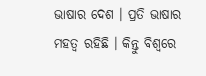ଭାଷାର ଦେଶ । ପ୍ରତି ଭାଷାର ମହତ୍ୱ ରହିଛି । କିନ୍ତୁ ବିଶ୍ୱରେ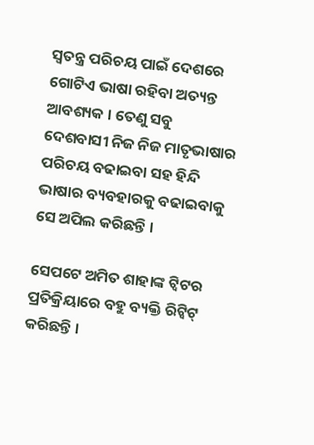ସ୍ୱତନ୍ତ୍ର ପରିଚୟ ପାଇଁ ଦେଶରେ ଗୋଟିଏ ଭାଷା ରହିବା ଅତ୍ୟନ୍ତ ଆବଶ୍ୟକ । ତେଣୁ ସବୁ ଦେଶବାସୀ ନିଜ ନିଜ ମାତୃଭାଷାର ପରିଚୟ ବଢାଇବା ସହ ହିନ୍ଦି ଭାଷାର ବ୍ୟବହାରକୁ ବଢାଇବାକୁ ସେ ଅପିଲ କରିଛନ୍ତି ।

ସେପଟେ ଅମିତ ଶାହାଙ୍କ ଟ୍ୱିଟର ପ୍ରତିକ୍ରିୟାରେ ବହୁ ବ୍ୟକ୍ତି ରିଟ୍ୱିଟ୍ କରିଛନ୍ତି ।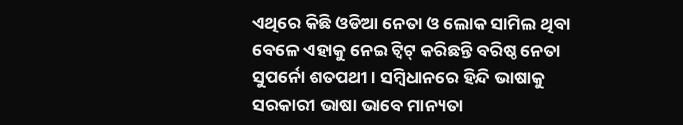ଏଥିରେ କିଛି ଓଡିଆ ନେତା ଓ ଲୋକ ସାମିଲ ଥିବା ବେଳେ ଏହାକୁ ନେଇ ଟ୍ୱିଟ୍ କରିଛନ୍ତି ବରିଷ୍ଠ ନେତା ସୁପର୍ନୋ ଶତପଥୀ । ସମ୍ବିଧାନରେ ହିନ୍ଦି ଭାଷାକୁ ସରକାରୀ ଭାଷା ଭାବେ ମାନ୍ୟତା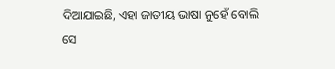ଦିଆଯାଇଛି, ଏହା ଜାତୀୟ ଭାଷା ନୁହେଁ ବୋଲି ସେ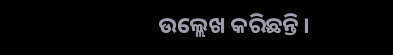ଉଲ୍ଲେଖ କରିଛନ୍ତି ।